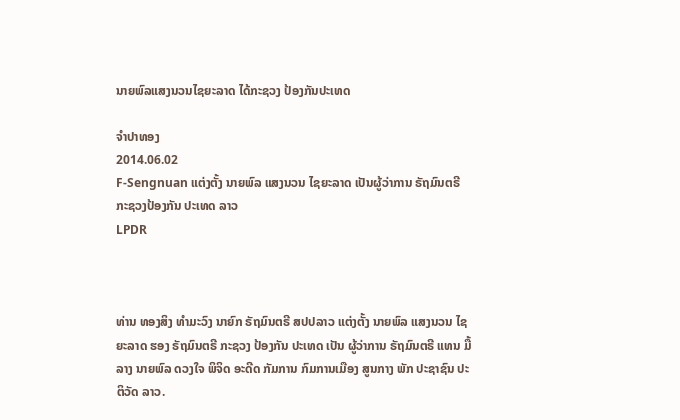ນາຍພົລແສງນວນໄຊຍະລາດ ໄດ້ກະຊວງ ປ້ອງກັນປະເທດ

ຈໍາປາທອງ
2014.06.02
F-Sengnuan ແຕ່ງຕັ້ງ ນາຍພົລ ແສງນວນ ໄຊຍະລາດ ເປັນຜູ້ວ່າການ ຣັຖມົນຕຣີ ກະຊວງປ້ອງກັນ ປະເທດ ລາວ
LPDR



ທ່ານ ທອງສິງ ທໍາມະວົງ ນາຍົກ ຣັຖມົນຕຣີ ສປປລາວ ແຕ່ງຕັ້ງ ນາຍພົລ ແສງນວນ ໄຊຍະລາດ ຮອງ ຣັຖມົນຕຣີ ກະຊວງ ປ້ອງກັນ ປະເທດ ເປັນ ຜູ້ວ່າການ ຣັຖມົນຕຣີ ແທນ ມື້ລາງ ນາຍພົລ ດວງໃຈ ພິຈິດ ອະດີດ ກັມການ ກົມການເມືອງ ສູນກາງ ພັກ ປະຊາຊົນ ປະຕິວັດ ລາວ.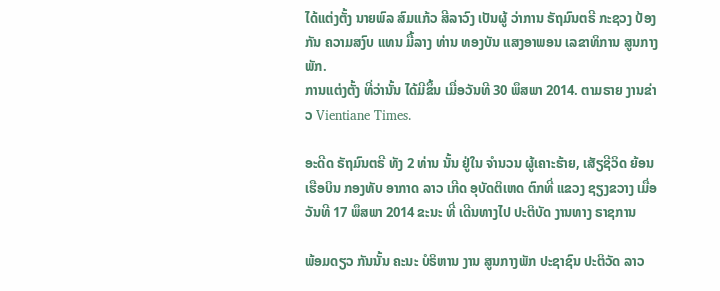ໄດ້ແຕ່ງຕັ້ງ ນາຍພົລ ສົມແກ້ວ ສີລາວົງ ເປັນຜູ້ ວ່າການ ຣັຖມົນຕຣີ ກະຊວງ ປ້ອງກັນ ຄວາມສງົບ ແທນ ມື້ລາງ ທ່ານ ທອງບັນ ແສງອາພອນ ເລຂາທິການ ສູນກາງ ພັກ.
ການແຕ່ງຕັ້ງ ທີ່ວ່ານັ້ນ ໄດ້ມີຂຶ້ນ ເມື່ອວັນທີ 30 ພຶສພາ 2014. ຕາມຣາຍ ງານຂ່າວ Vientiane Times.

ອະດີດ ຣັຖມົນຕຣີ ທັງ 2 ທ່ານ ນັ້ນ ຢູ່ໃນ ຈໍານວນ ຜູ້ເຄາະຮ້າຍ, ເສັຽຊີວິດ ຍ້ອນ ເຮືອບິນ ກອງທັບ ອາກາດ ລາວ ເກີດ ອຸບັດຕິເຫດ ຕົກທີ່ ແຂວງ ຊຽງຂວາງ ເມື່ອວັນທີ 17 ພຶສພາ 2014 ຂະນະ ທີ່ ເດີນທາງໄປ ປະຕິບັດ ງານທາງ ຣາຊການ

ພ້ອມດຽວ ກັນນັ້ນ ຄະນະ ບໍຣິຫານ ງານ ສູນກາງພັກ ປະຊາຊົນ ປະຕິວັດ ລາວ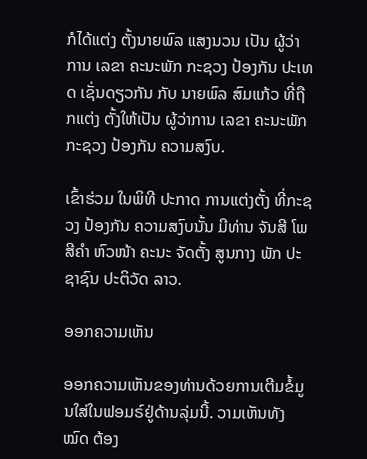ກໍໄດ້ແຕ່ງ ຕັ້ງນາຍພົລ ແສງນວນ ເປັນ ຜູ້ວ່າການ ເລຂາ ຄະນະພັກ ກະຊວງ ປ້ອງກັນ ປະເທດ ເຊັ່ນດຽວກັນ ກັບ ນາຍພົລ ສົມແກ້ວ ທີ່ຖືກແຕ່ງ ຕັ້ງໃຫ້ເປັນ ຜູ້ວ່າການ ເລຂາ ຄະນະພັກ ກະຊວງ ປ້ອງກັນ ຄວາມສງົບ.

ເຂົ້າຮ່ວມ ໃນພິທີ ປະກາດ ການແຕ່ງຕັ້ງ ທີ່ກະຊວງ ປ້ອງກັນ ຄວາມສງົບນັ້ນ ມີທ່ານ ຈັນສີ ໂພສີຄໍາ ຫົວໜ້າ ຄະນະ ຈັດຕັ້ງ ສູນກາງ ພັກ ປະຊາຊົນ ປະຕິວັດ ລາວ.

ອອກຄວາມເຫັນ

ອອກຄວາມເຫັນຂອງທ່ານດ້ວຍການເຕີມຂໍ້ມູນໃສ່ໃນຟອມຣ໌ຢູ່ດ້ານລຸ່ມນີ້. ວາມເຫັນທັງໝົດ ຕ້ອງ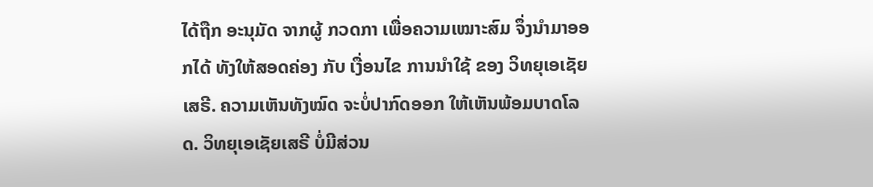ໄດ້ຖືກ ອະນຸມັດ ຈາກຜູ້ ກວດກາ ເພື່ອຄວາມເໝາະສົມ ຈຶ່ງນໍາມາອອກໄດ້ ທັງໃຫ້ສອດຄ່ອງ ກັບ ເງື່ອນໄຂ ການນຳໃຊ້ ຂອງ ວິທຍຸເອເຊັຍເສຣີ. ຄວາມເຫັນທັງໝົດ ຈະບໍ່ປາກົດອອກ ໃຫ້ເຫັນພ້ອມບາດໂລດ. ວິທຍຸເອເຊັຍເສຣີ ບໍ່ມີສ່ວນ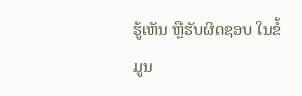ຮູ້ເຫັນ ຫຼືຮັບຜິດຊອບ ໃນຂໍ້ມູນ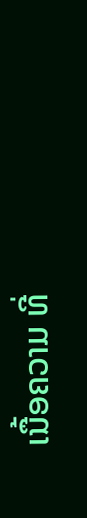ເນື້ອຄວາມ ທີ່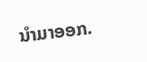ນໍາມາອອກ.